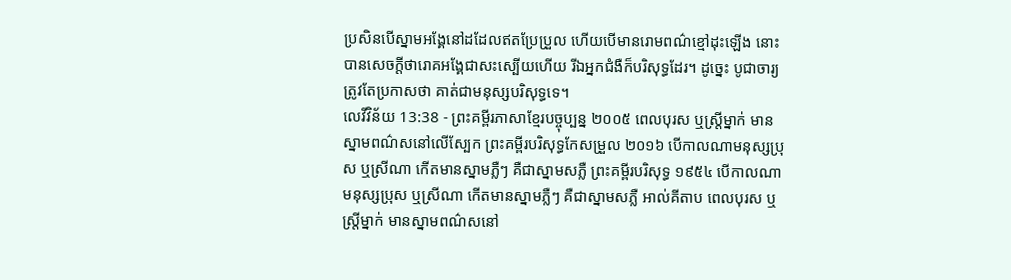ប្រសិនបើស្នាមអង្គែនៅដដែលឥតប្រែប្រួល ហើយបើមានរោមពណ៌ខ្មៅដុះឡើង នោះបានសេចក្ដីថារោគអង្គែជាសះស្បើយហើយ រីឯអ្នកជំងឺក៏បរិសុទ្ធដែរ។ ដូច្នេះ បូជាចារ្យត្រូវតែប្រកាសថា គាត់ជាមនុស្សបរិសុទ្ធទេ។
លេវីវិន័យ 13:38 - ព្រះគម្ពីរភាសាខ្មែរបច្ចុប្បន្ន ២០០៥ ពេលបុរស ឬស្ត្រីម្នាក់ មានស្នាមពណ៌សនៅលើស្បែក ព្រះគម្ពីរបរិសុទ្ធកែសម្រួល ២០១៦ បើកាលណាមនុស្សប្រុស ឬស្រីណា កើតមានស្នាមភ្លឺៗ គឺជាស្នាមសភ្លឺ ព្រះគម្ពីរបរិសុទ្ធ ១៩៥៤ បើកាលណាមនុស្សប្រុស ឬស្រីណា កើតមានស្នាមភ្លឺៗ គឺជាស្នាមសភ្លឺ អាល់គីតាប ពេលបុរស ឬស្ត្រីម្នាក់ មានស្នាមពណ៌សនៅ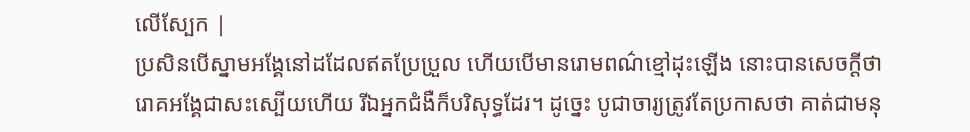លើស្បែក |
ប្រសិនបើស្នាមអង្គែនៅដដែលឥតប្រែប្រួល ហើយបើមានរោមពណ៌ខ្មៅដុះឡើង នោះបានសេចក្ដីថារោគអង្គែជាសះស្បើយហើយ រីឯអ្នកជំងឺក៏បរិសុទ្ធដែរ។ ដូច្នេះ បូជាចារ្យត្រូវតែប្រកាសថា គាត់ជាមនុ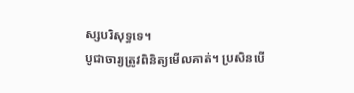ស្សបរិសុទ្ធទេ។
បូជាចារ្យត្រូវពិនិត្យមើលគាត់។ ប្រសិនបើ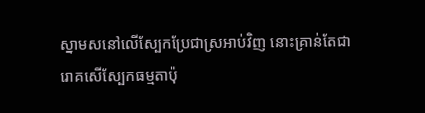ស្នាមសនៅលើស្បែកប្រែជាស្រអាប់វិញ នោះគ្រាន់តែជារោគសើស្បែកធម្មតាប៉ុ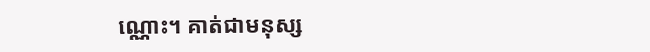ណ្ណោះ។ គាត់ជាមនុស្ស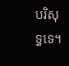បរិសុទ្ធទេ។